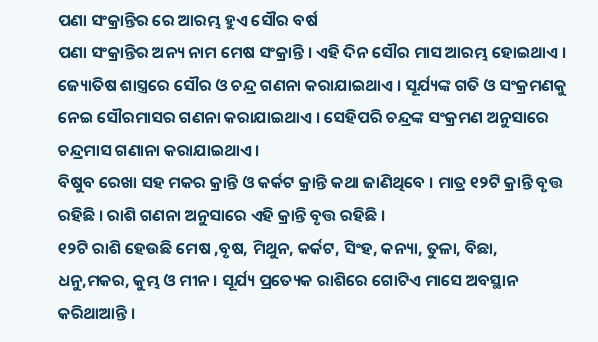ପଣା ସଂକ୍ରାନ୍ତିର ରେ ଆରମ୍ଭ ହୁଏ ସୌର ବର୍ଷ
ପଣା ସଂକ୍ରାନ୍ତିର ଅନ୍ୟ ନାମ ମେଷ ସଂକ୍ରାନ୍ତି । ଏହି ଦିନ ସୌର ମାସ ଆରମ୍ଭ ହୋଇଥାଏ । ଜ୍ୟୋତିଷ ଶାସ୍ତ୍ରରେ ସୌର ଓ ଚନ୍ଦ୍ର ଗଣନା କରାଯାଇଥାଏ । ସୂର୍ଯ୍ୟଙ୍କ ଗତି ଓ ସଂକ୍ରମଣକୁ ନେଇ ସୌରମାସର ଗଣନା କରାଯାଇଥାଏ । ସେହିପରି ଚନ୍ଦ୍ରଙ୍କ ସଂକ୍ରମଣ ଅନୁସାରେ ଚନ୍ଦ୍ରମାସ ଗଣାନା କରାଯାଇଥାଏ ।
ବିଷୁବ ରେଖା ସହ ମକର କ୍ରାନ୍ତି ଓ କର୍କଟ କ୍ରାନ୍ତି କଥା ଜାଣିଥିବେ । ମାତ୍ର ୧୨ଟି କ୍ରାନ୍ତି ବୃତ୍ତ ରହିଛି । ରାଶି ଗଣନା ଅନୁସାରେ ଏହି କ୍ରାନ୍ତି ବୃତ୍ତ ରହିଛି ।
୧୨ଟି ରାଶି ହେଉଛି ମେଷ ,ବୃଷ, ମିଥୁନ, କର୍କଟ, ସିଂହ, କନ୍ୟା, ତୁଳା, ବିଛା, ଧନୁ,ମକର, କୁମ୍ଭ ଓ ମୀନ । ସୂର୍ଯ୍ୟ ପ୍ରତ୍ୟେକ ରାଶିରେ ଗୋଟିଏ ମାସେ ଅବସ୍ଥାନ କରିଥାଆନ୍ତି ।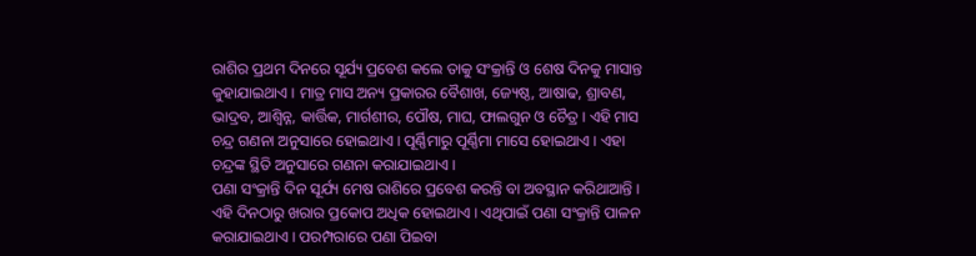ରାଶିର ପ୍ରଥମ ଦିନରେ ସୂର୍ଯ୍ୟ ପ୍ରବେଶ କଲେ ତାକୁ ସଂକ୍ରାନ୍ତି ଓ ଶେଷ ଦିନକୁ ମାସାନ୍ତ କୁହାଯାଇଥାଏ । ମାତ୍ର ମାସ ଅନ୍ୟ ପ୍ରକାରର ବୈଶାଖ, ଜ୍ୟେଷ୍ଠ, ଆଷାଢ, ଶ୍ରାବଣ, ଭାଦ୍ରବ, ଆଶ୍ୱିନ୍ନ, କାର୍ତ୍ତିକ, ମାର୍ଗଶୀର, ପୌଷ, ମାଘ, ଫାଲଗୁନ ଓ ଚୈତ୍ର । ଏହି ମାସ ଚନ୍ଦ୍ର ଗଣନା ଅନୁସାରେ ହୋଇଥାଏ । ପୂର୍ଣ୍ଣିମାରୁ ପୂର୍ଣ୍ଣିମା ମାସେ ହୋଇଥାଏ । ଏହା ଚନ୍ଦ୍ରଙ୍କ ସ୍ଥିତି ଅନୁସାରେ ଗଣନା କରାଯାଇଥାଏ ।
ପଣା ସଂକ୍ରାନ୍ତି ଦିନ ସୂର୍ଯ୍ୟ ମେଷ ରାଶିରେ ପ୍ରବେଶ କରନ୍ତି ବା ଅବସ୍ଥାନ କରିଥାଆନ୍ତି । ଏହି ଦିନଠାରୁ ଖରାର ପ୍ରକୋପ ଅଧିକ ହୋଇଥାଏ । ଏଥିପାଇଁ ପଣା ସଂକ୍ରାନ୍ତି ପାଳନ କରାଯାଇଥାଏ । ପରମ୍ପରାରେ ପଣା ପିଇବା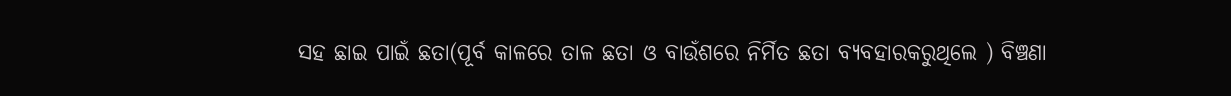ସହ ଛାଇ ପାଇଁ ଛତା(ପୂର୍ବ କାଳରେ ତାଳ ଛତା ଓ ବାଉଁଶରେ ନିର୍ମିତ ଛତା ବ୍ୟବହାରକରୁଥିଲେ ) ବିଞ୍ଚଣା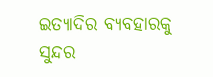ଇତ୍ୟାଦିର ବ୍ୟବହାରକୁ ସୁନ୍ଦର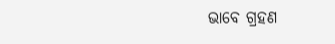ଭାବେ ଗ୍ରହଣ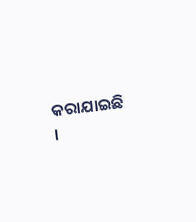କରାଯାଇଛି ।